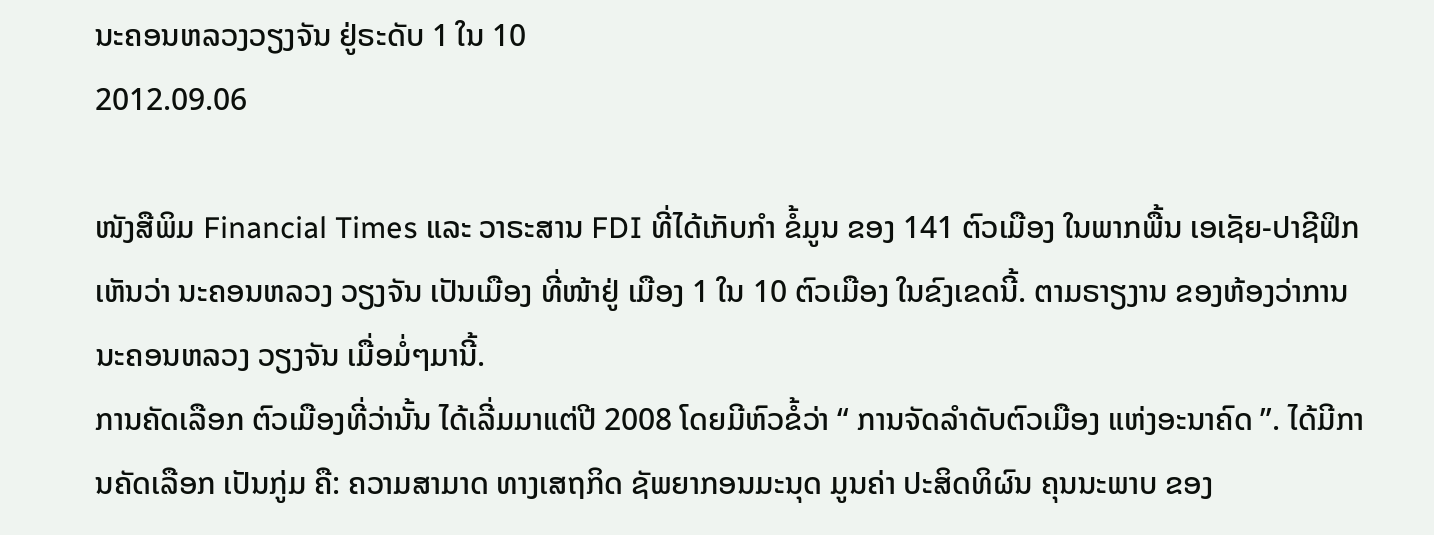ນະຄອນຫລວງວຽງຈັນ ຢູ່ຣະດັບ 1 ໃນ 10
2012.09.06

ໜັງສືພິມ Financial Times ແລະ ວາຣະສານ FDI ທີ່ໄດ້ເກັບກໍາ ຂໍ້ມູນ ຂອງ 141 ຕົວເມືອງ ໃນພາກພື້ນ ເອເຊັຍ-ປາຊີຟິກ ເຫັນວ່າ ນະຄອນຫລວງ ວຽງຈັນ ເປັນເມືອງ ທີ່ໜ້າຢູ່ ເມືອງ 1 ໃນ 10 ຕົວເມືອງ ໃນຂົງເຂດນີ້. ຕາມຣາຽງານ ຂອງຫ້ອງວ່າການ ນະຄອນຫລວງ ວຽງຈັນ ເມື່ອມໍ່ໆມານີ້.
ການຄັດເລືອກ ຕົວເມືອງທີ່ວ່ານັ້ນ ໄດ້ເລີ່ມມາແຕ່ປີ 2008 ໂດຍມີຫົວຂໍ້ວ່າ “ ການຈັດລໍາດັບຕົວເມືອງ ແຫ່ງອະນາຄົດ ”. ໄດ້ມີການຄັດເລືອກ ເປັນກູ່ມ ຄື: ຄວາມສາມາດ ທາງເສຖກິດ ຊັພຍາກອນມະນຸດ ມູນຄ່າ ປະສິດທິຜົນ ຄຸນນະພາບ ຂອງ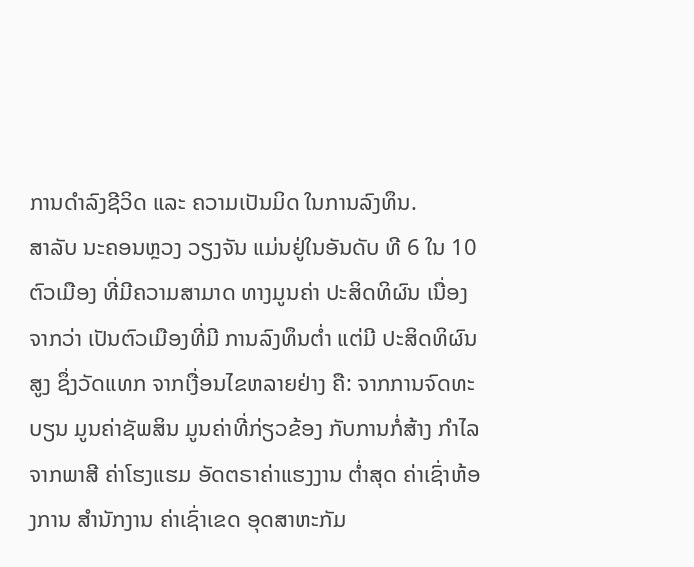ການດໍາລົງຊີວິດ ແລະ ຄວາມເປັນມິດ ໃນການລົງທຶນ.
ສາລັບ ນະຄອນຫຼວງ ວຽງຈັນ ແມ່ນຢູ່ໃນອັນດັບ ທີ 6 ໃນ 10 ຕົວເມືອງ ທີ່ມີຄວາມສາມາດ ທາງມູນຄ່າ ປະສິດທິຜົນ ເນື່ອງຈາກວ່າ ເປັນຕົວເມືອງທີ່ມີ ການລົງທຶນຕໍ່າ ແຕ່ມີ ປະສິດທິຜົນສູງ ຊຶ່ງວັດແທກ ຈາກເງື່ອນໄຂຫລາຍຢ່າງ ຄື: ຈາກການຈົດທະບຽນ ມູນຄ່າຊັພສິນ ມູນຄ່າທີ່ກ່ຽວຂ້ອງ ກັບການກໍ່ສ້າງ ກໍາໄລ ຈາກພາສີ ຄ່າໂຮງແຮມ ອັດຕຣາຄ່າແຮງງານ ຕໍ່າສຸດ ຄ່າເຊົ່າຫ້ອງການ ສໍານັກງານ ຄ່າເຊົ່າເຂດ ອຸດສາຫະກັມ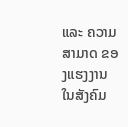ແລະ ຄວາມສາມາດ ຂອງແຮງງານ ໃນສັງຄົມ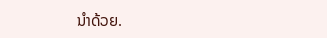ນໍາດ້ວຍ.